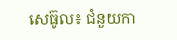សេធ៊ូល៖ ជំនួយកា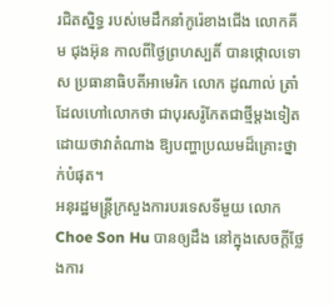រជិតស្និទ្ធ របស់មេដឹកនាំកូរ៉េខាងជើង លោកគីម ជុងអ៊ុន កាលពីថ្ងៃព្រហស្បតិ៍ បានថ្កោលទោស ប្រធានាធិបតីអាមេរិក លោក ដូណាល់ ត្រាំ ដែលហៅលោកថា ជាបុរសរ៉ូកែតជាថ្មីម្តងទៀត ដោយថាវាតំណាង ឱ្យបញ្ហាប្រឈមដ៏គ្រោះថ្នាក់បំផុត។
អនុរដ្ឋមន្រ្តីក្រសួងការបរទេសទីមួយ លោក Choe Son Hu បានឲ្យដឹង នៅក្នុងសេចក្តីថ្លែងការ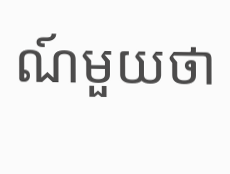ណ៍មួយថា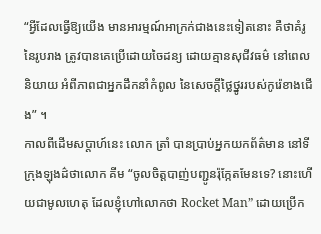“អ្វីដែលធ្វើឱ្យយើង មានអារម្មណ៍អាក្រក់ជាងនេះទៀតនោះ គឺថាគំរូនៃរូបរាង ត្រូវបានគេប្រើដោយចៃដន្យ ដោយគ្មានសុជីវធម៌ នៅពេលនិយាយ អំពីភាពជាអ្នកដឹកនាំកំពូល នៃសេចក្តីថ្លៃថ្នូររបស់កូរ៉េខាងជើង” ។
កាលពីដើមសប្តាហ៍នេះ លោក ត្រាំ បានប្រាប់អ្នកយកព័ត៌មាន នៅទីក្រុងឡុងដ៌ថាលោក គីម “ចូលចិត្តបាញ់បញ្ជូនរ៉ុក្កែតមែនទេ? នោះហើយជាមូលហេតុ ដែលខ្ញុំហៅលោកថា Rocket Man” ដោយប្រើក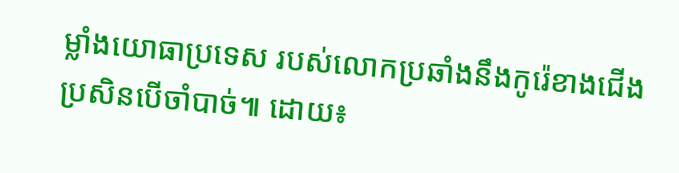ម្លាំងយោធាប្រទេស របស់លោកប្រឆាំងនឹងកូរ៉េខាងជើង ប្រសិនបើចាំបាច់៕ ដោយ៖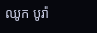ឈូក បូរ៉ា